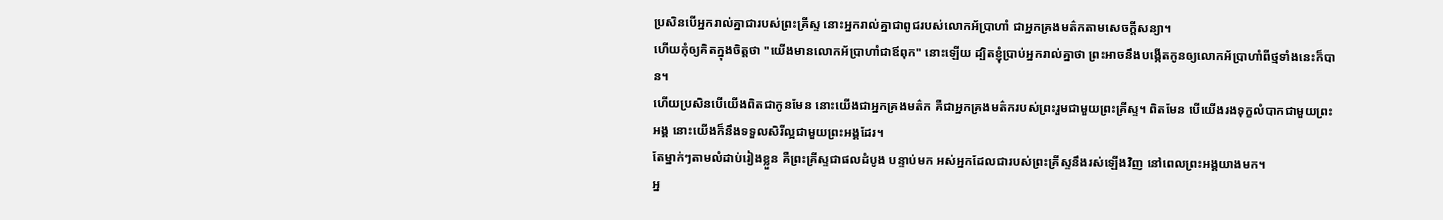ប្រសិនបើអ្នករាល់គ្នាជារបស់ព្រះគ្រីស្ទ នោះអ្នករាល់គ្នាជាពូជរបស់លោកអ័ប្រាហាំ ជាអ្នកគ្រងមត៌កតាមសេចក្ដីសន្យា។
ហើយកុំឲ្យគិតក្នុងចិត្តថា "យើងមានលោកអ័ប្រាហាំជាឪពុក" នោះឡើយ ដ្បិតខ្ញុំប្រាប់អ្នករាល់គ្នាថា ព្រះអាចនឹងបង្កើតកូនឲ្យលោកអ័ប្រាហាំពីថ្មទាំងនេះក៏បាន។
ហើយប្រសិនបើយើងពិតជាកូនមែន នោះយើងជាអ្នកគ្រងមត៌ក គឺជាអ្នកគ្រងមត៌ករបស់ព្រះរួមជាមួយព្រះគ្រីស្ទ។ ពិតមែន បើយើងរងទុក្ខលំបាកជាមួយព្រះអង្គ នោះយើងក៏នឹងទទួលសិរីល្អជាមួយព្រះអង្គដែរ។
តែម្នាក់ៗតាមលំដាប់រៀងខ្លួន គឺព្រះគ្រីស្ទជាផលដំបូង បន្ទាប់មក អស់អ្នកដែលជារបស់ព្រះគ្រីស្ទនឹងរស់ឡើងវិញ នៅពេលព្រះអង្គយាងមក។
អ្ន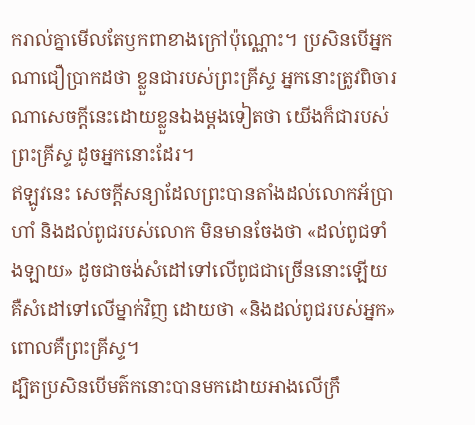ករាល់គ្នាមើលតែឫកពាខាងក្រៅប៉ុណ្ណោះ។ ប្រសិនបើអ្នកណាជឿប្រាកដថា ខ្លួនជារបស់ព្រះគ្រីស្ទ អ្នកនោះត្រូវពិចារណាសេចក្តីនេះដោយខ្លួនឯងម្ដងទៀតថា យើងក៏ជារបស់ព្រះគ្រីស្ទ ដូចអ្នកនោះដែរ។
ឥឡូវនេះ សេចក្ដីសន្យាដែលព្រះបានតាំងដល់លោកអ័ប្រាហាំ និងដល់ពូជរបស់លោក មិនមានចែងថា «ដល់ពូជទាំងឡាយ» ដូចជាចង់សំដៅទៅលើពូជជាច្រើននោះឡើយ គឺសំដៅទៅលើម្នាក់វិញ ដោយថា «និងដល់ពូជរបស់អ្នក» ពោលគឺព្រះគ្រីស្ទ។
ដ្បិតប្រសិនបើមត៌កនោះបានមកដោយអាងលើក្រឹ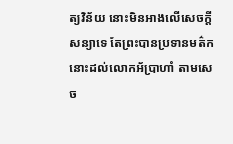ត្យវិន័យ នោះមិនអាងលើសេចក្ដីសន្យាទេ តែព្រះបានប្រទានមត៌កនោះដល់លោកអ័ប្រាហាំ តាមសេច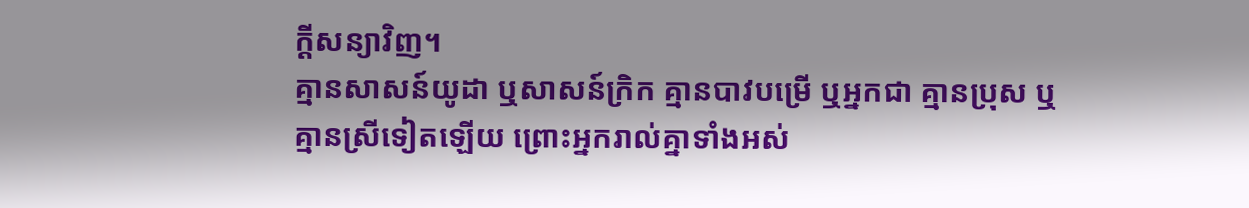ក្ដីសន្យាវិញ។
គ្មានសាសន៍យូដា ឬសាសន៍ក្រិក គ្មានបាវបម្រើ ឬអ្នកជា គ្មានប្រុស ឬគ្មានស្រីទៀតឡើយ ព្រោះអ្នករាល់គ្នាទាំងអស់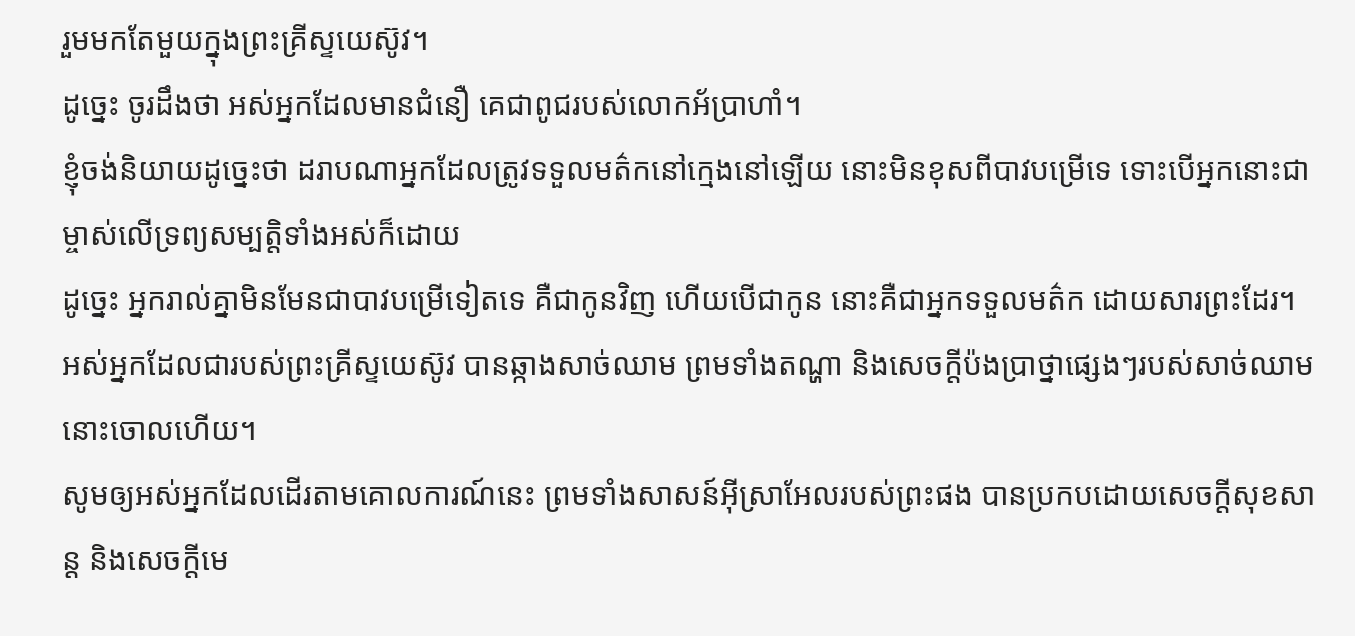រួមមកតែមួយក្នុងព្រះគ្រីស្ទយេស៊ូវ។
ដូច្នេះ ចូរដឹងថា អស់អ្នកដែលមានជំនឿ គេជាពូជរបស់លោកអ័ប្រាហាំ។
ខ្ញុំចង់និយាយដូច្នេះថា ដរាបណាអ្នកដែលត្រូវទទួលមត៌កនៅក្មេងនៅឡើយ នោះមិនខុសពីបាវបម្រើទេ ទោះបើអ្នកនោះជាម្ចាស់លើទ្រព្យសម្បត្តិទាំងអស់ក៏ដោយ
ដូច្នេះ អ្នករាល់គ្នាមិនមែនជាបាវបម្រើទៀតទេ គឺជាកូនវិញ ហើយបើជាកូន នោះគឺជាអ្នកទទួលមត៌ក ដោយសារព្រះដែរ។
អស់អ្នកដែលជារបស់ព្រះគ្រីស្ទយេស៊ូវ បានឆ្កាងសាច់ឈាម ព្រមទាំងតណ្ហា និងសេចក្ដីប៉ងប្រាថ្នាផ្សេងៗរបស់សាច់ឈាមនោះចោលហើយ។
សូមឲ្យអស់អ្នកដែលដើរតាមគោលការណ៍នេះ ព្រមទាំងសាសន៍អ៊ីស្រាអែលរបស់ព្រះផង បានប្រកបដោយសេចក្ដីសុខសាន្ត និងសេចក្ដីមេ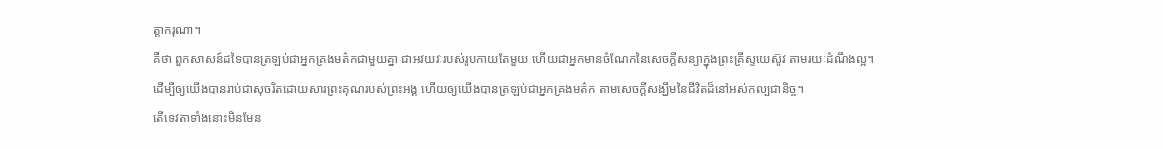ត្តាករុណា។
គឺថា ពួកសាសន៍ដទៃបានត្រឡប់ជាអ្នកគ្រងមត៌កជាមួយគ្នា ជាអវយវៈរបស់រូបកាយតែមួយ ហើយជាអ្នកមានចំណែកនៃសេចក្តីសន្យាក្នុងព្រះគ្រីស្ទយេស៊ូវ តាមរយៈដំណឹងល្អ។
ដើម្បីឲ្យយើងបានរាប់ជាសុចរិតដោយសារព្រះគុណរបស់ព្រះអង្គ ហើយឲ្យយើងបានត្រឡប់ជាអ្នកគ្រងមត៌ក តាមសេចក្ដីសង្ឃឹមនៃជីវិតដ៏នៅអស់កល្បជានិច្ច។
តើទេវតាទាំងនោះមិនមែន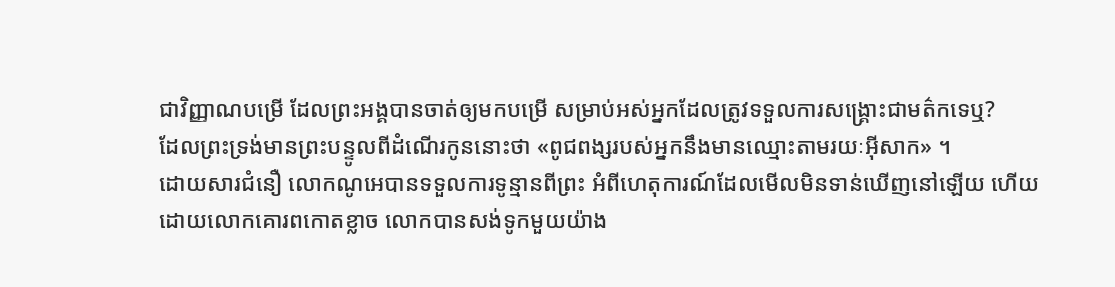ជាវិញ្ញាណបម្រើ ដែលព្រះអង្គបានចាត់ឲ្យមកបម្រើ សម្រាប់អស់អ្នកដែលត្រូវទទួលការសង្គ្រោះជាមត៌កទេឬ?
ដែលព្រះទ្រង់មានព្រះបន្ទូលពីដំណើរកូននោះថា «ពូជពង្សរបស់អ្នកនឹងមានឈ្មោះតាមរយៈអ៊ីសាក» ។
ដោយសារជំនឿ លោកណូអេបានទទួលការទូន្មានពីព្រះ អំពីហេតុការណ៍ដែលមើលមិនទាន់ឃើញនៅឡើយ ហើយដោយលោកគោរពកោតខ្លាច លោកបានសង់ទូកមួយយ៉ាង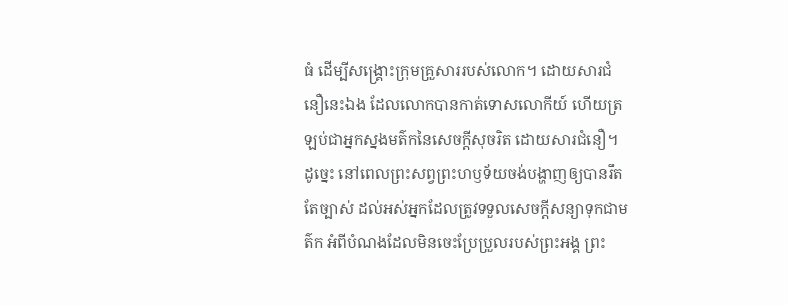ធំ ដើម្បីសង្គ្រោះក្រុមគ្រួសាររបស់លោក។ ដោយសារជំនឿនេះឯង ដែលលោកបានកាត់ទោសលោកីយ៍ ហើយត្រឡប់ជាអ្នកស្នងមត៌កនៃសេចក្ដីសុចរិត ដោយសារជំនឿ។
ដូច្នេះ នៅពេលព្រះសព្វព្រះហឫទ័យចង់បង្ហាញឲ្យបានរឹតតែច្បាស់ ដល់អស់អ្នកដែលត្រូវទទួលសេចក្ដីសន្យាទុកជាមត៌ក អំពីបំណងដែលមិនចេះប្រែប្រួលរបស់ព្រះអង្គ ព្រះ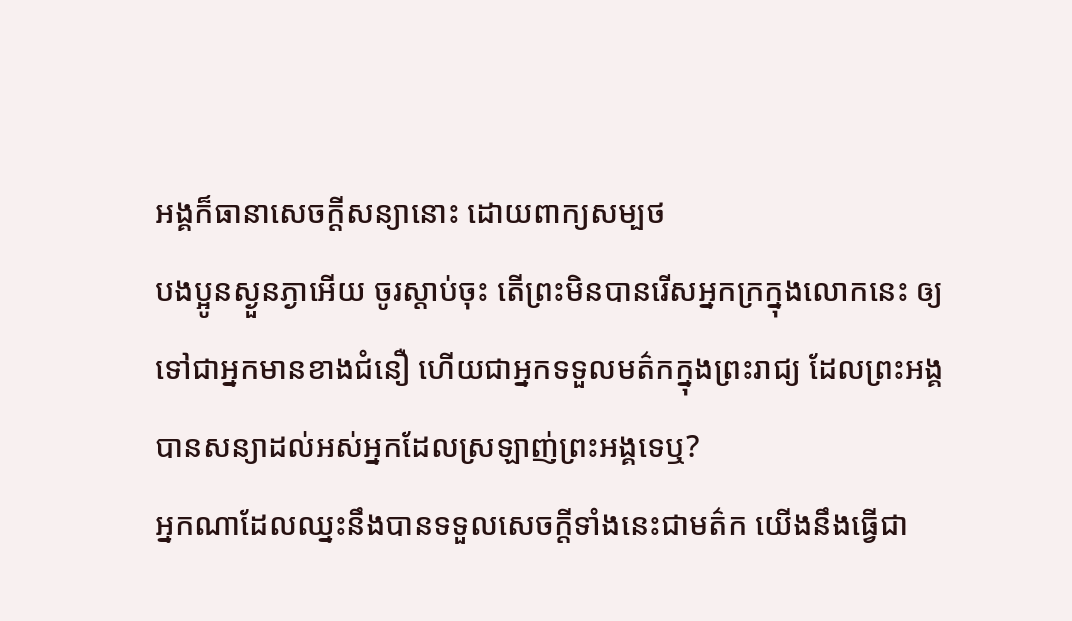អង្គក៏ធានាសេចក្ដីសន្យានោះ ដោយពាក្យសម្បថ
បងប្អូនស្ងួនភ្ងាអើយ ចូរស្តាប់ចុះ តើព្រះមិនបានរើសអ្នកក្រក្នុងលោកនេះ ឲ្យទៅជាអ្នកមានខាងជំនឿ ហើយជាអ្នកទទួលមត៌កក្នុងព្រះរាជ្យ ដែលព្រះអង្គបានសន្យាដល់អស់អ្នកដែលស្រឡាញ់ព្រះអង្គទេឬ?
អ្នកណាដែលឈ្នះនឹងបានទទួលសេចក្ដីទាំងនេះជាមត៌ក យើងនឹងធ្វើជា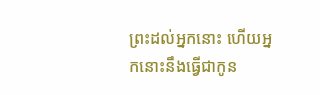ព្រះដល់អ្នកនោះ ហើយអ្នកនោះនឹងធ្វើជាកូន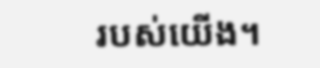របស់យើង។